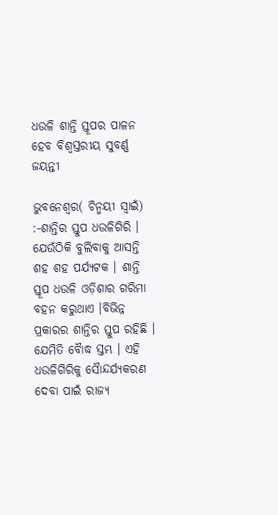ଧଉଳି ଶାନ୍ତି ସ୍ତୂପର ପାଳନ ହେବ ବିଶ୍ୱସ୍ତରୀୟ ସୁବର୍ଣ୍ଣ ଜୟନ୍ତୀ

ଭୁବନେଶ୍ୱର( ଚିନ୍ମୟୀ ସ୍ୱାଇଁ) :-ଶାନ୍ତିର ସ୍ତୁପ ଧଉଳିଗିରି । ଯେଉଁଠିକି ବୁଲିବାକୁ ଆସନ୍ତି ଶହ ଶହ ପର୍ଯ୍ୟଟକ । ଶାନ୍ତି ସ୍ତୂପ ଧଉଳି ଓଡ଼ିଶାର ଗରିମା ବହନ କରୁଥାଏ ।ବିଭିନ୍ନ ପ୍ରକାରର ଶାନ୍ତିର ସ୍ତୁପ ରହିଛି । ଯେମିତି ବୈାଦ୍ଧ ସ୍ତମ୍ଭ । ଏହି ଧଉଳିଗିରିକୁ ସୈାନ୍ଦର୍ଯ୍ୟକରଣ ଦେବା ପାଇଁ ରାଜ୍ୟ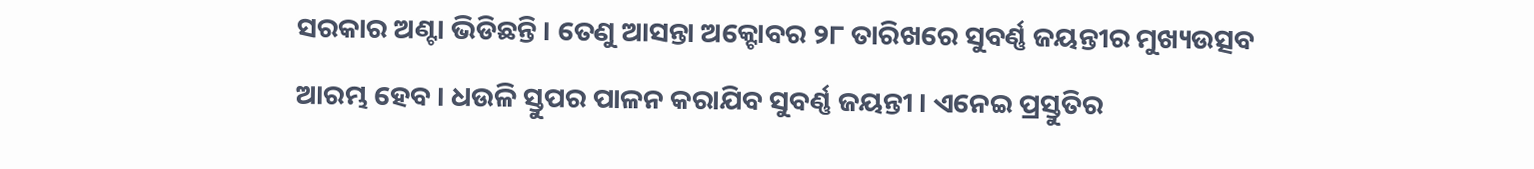ସରକାର ଅଣ୍ଟା ଭିଡିଛନ୍ତି । ତେଣୁ ଆସନ୍ତା ଅକ୍ଟୋବର ୨୮ ତାରିଖରେ ସୁବର୍ଣ୍ଣ ଜୟନ୍ତୀର ମୁଖ୍ୟଉତ୍ସବ ଆରମ୍ଭ ହେବ । ଧଉଳି ସ୍ତୁପର ପାଳନ କରାଯିବ ସୁବର୍ଣ୍ଣ ଜୟନ୍ତୀ । ଏନେଇ ପ୍ରସ୍ତୁତିର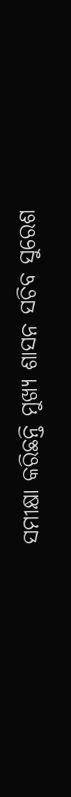ସମୀକ୍ଷା କରିଛନ୍ତି ମୁଖ୍ୟ ଶାସନ ସଚିବ ସୁରେଶ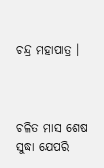ଚନ୍ଦ୍ର ମହାପାତ୍ର ।



ଚଳିତ ମାସ ଶେଷ ସୁଦ୍ଧା ଯେପରି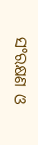ସଂରକ୍ଷଣ ଓ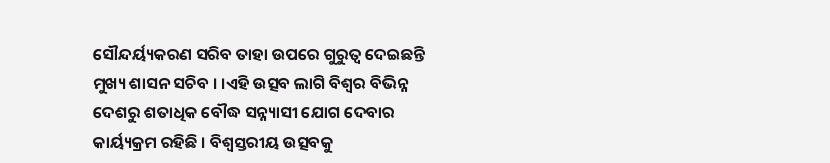ସୌନ୍ଦର୍ୟ୍ୟକରଣ ସରିବ ତାହା ଉପରେ ଗୁରୁତ୍ବ ଦେଇଛନ୍ତି ମୁଖ୍ୟ ଶାସନ ସଚିବ । ।ଏହି ଉତ୍ସବ ଲାଗି ବିଶ୍ୱର ବିଭିନ୍ନ ଦେଶରୁ ଶତାଧିକ ବୌଦ୍ଧ ସନ୍ନ୍ୟାସୀ ଯୋଗ ଦେବାର କାର୍ୟ୍ୟକ୍ରମ ରହିଛି । ବିଶ୍ୱସ୍ତରୀୟ ଉତ୍ସବକୁ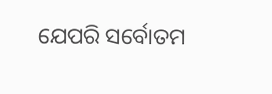ଯେପରି ସର୍ବୋତମ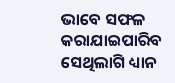ଭାବେ ସଫଳ କରାଯାଇପାରିବ ସେଥିଲାଗି ଧ୍ୟାନ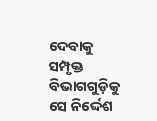ଦେବାକୁ ସମ୍ପୃକ୍ତ ବିଭାଗଗୁଡ଼ିକୁ ସେ ନିର୍ଦ୍ଦେଶ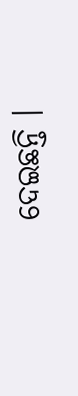ଦେଇଛନ୍ତି ।